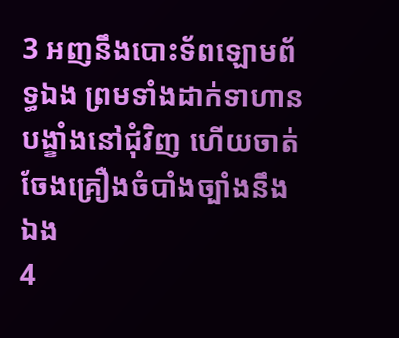3 អញនឹងបោះទ័ពឡោមព័ទ្ធឯង ព្រមទាំងដាក់ទាហានបង្ខាំងនៅជុំវិញ ហើយចាត់ចែងគ្រឿងចំបាំងច្បាំងនឹងឯង
4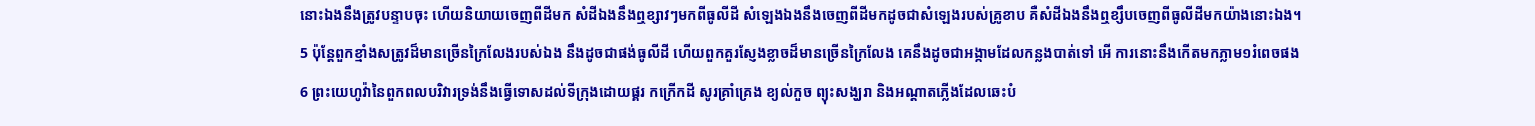នោះឯងនឹងត្រូវបន្ទាបចុះ ហើយនិយាយចេញពីដីមក សំដីឯងនឹងឮខ្សាវៗមកពីធូលីដី សំឡេងឯងនឹងចេញពីដីមកដូចជាសំឡេងរបស់គ្រូខាប គឺសំដីឯងនឹងឮខ្សឹបចេញពីធូលីដីមកយ៉ាងនោះឯង។
5 ប៉ុន្តែពួកខ្មាំងសត្រូវដ៏មានច្រើនក្រៃលែងរបស់ឯង នឹងដូចជាផង់ធូលីដី ហើយពួកគួរស្ញែងខ្លាចដ៏មានច្រើនក្រៃលែង គេនឹងដូចជាអង្កាមដែលកន្លងបាត់ទៅ អើ ការនោះនឹងកើតមកភ្លាម១រំពេចផង
6 ព្រះយេហូវ៉ានៃពួកពលបរិវារទ្រង់នឹងធ្វើទោសដល់ទីក្រុងដោយផ្គរ កក្រើកដី សូរគ្រាំគ្រេង ខ្យល់កួច ព្យុះសង្ឃរា និងអណ្តាតភ្លើងដែលឆេះបំ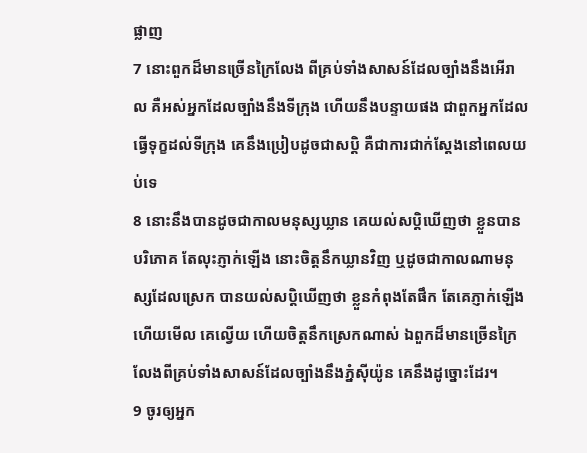ផ្លាញ
7 នោះពួកដ៏មានច្រើនក្រៃលែង ពីគ្រប់ទាំងសាសន៍ដែលច្បាំងនឹងអើរាល គឺអស់អ្នកដែលច្បាំងនឹងទីក្រុង ហើយនឹងបន្ទាយផង ជាពួកអ្នកដែលធ្វើទុក្ខដល់ទីក្រុង គេនឹងប្រៀបដូចជាសប្តិ គឺជាការជាក់ស្តែងនៅពេលយប់ទេ
8 នោះនឹងបានដូចជាកាលមនុស្សឃ្លាន គេយល់សប្តិឃើញថា ខ្លួនបានបរិភោគ តែលុះភ្ញាក់ឡើង នោះចិត្តនឹកឃ្លានវិញ ឬដូចជាកាលណាមនុស្សដែលស្រេក បានយល់សប្តិឃើញថា ខ្លួនកំពុងតែផឹក តែគេភ្ញាក់ឡើង ហើយមើល គេល្វើយ ហើយចិត្តនឹកស្រេកណាស់ ឯពួកដ៏មានច្រើនក្រៃលែងពីគ្រប់ទាំងសាសន៍ដែលច្បាំងនឹងភ្នំស៊ីយ៉ូន គេនឹងដូច្នោះដែរ។
9 ចូរឲ្យអ្នក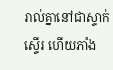រាល់គ្នានៅជាស្ទាក់ស្ទើរ ហើយភាំង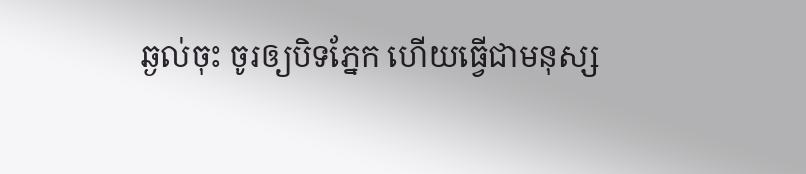ឆ្ងល់ចុះ ចូរឲ្យបិទភ្នែក ហើយធ្វើជាមនុស្ស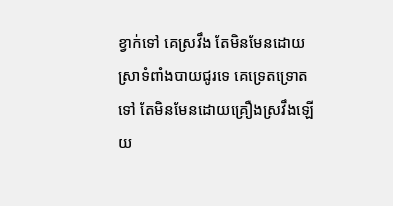ខ្វាក់ទៅ គេស្រវឹង តែមិនមែនដោយស្រាទំពាំងបាយជូរទេ គេទ្រេតទ្រោតទៅ តែមិនមែនដោយគ្រឿងស្រវឹងឡើយ